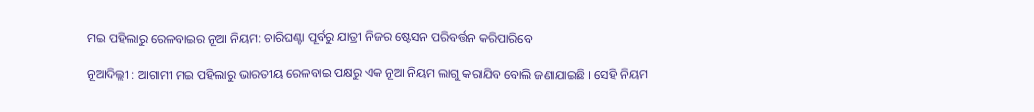ମଇ ପହିଲାରୁ ରେଳବାଇର ନୂଆ ନିୟମ: ଚାରିଘଣ୍ଟା ପୂର୍ବରୁ ଯାତ୍ରୀ ନିଜର ଷ୍ଟେସନ ପରିବର୍ତ୍ତନ କରିପାରିବେ

ନୂଆଦିଲ୍ଲୀ : ଆଗାମୀ ମଇ ପହିଲାରୁ ଭାରତୀୟ ରେଳବାଇ ପକ୍ଷରୁ ଏକ ନୂଆ ନିୟମ ଲାଗୁ କରାଯିବ ବୋଲି ଜଣାଯାଇଛି । ସେହି ନିୟମ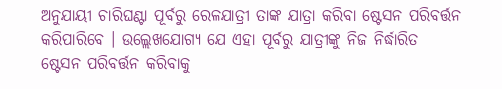ଅନୁଯାୟୀ ଚାରିଘଣ୍ଟା ପୂର୍ବରୁ ରେଳଯାତ୍ରୀ ତାଙ୍କ ଯାତ୍ରା କରିବା ଷ୍ଟେସନ ପରିବର୍ତ୍ତନ କରିପାରିବେ । ଉଲ୍ଲେଖଯୋଗ୍ୟ ଯେ ଏହା ପୂର୍ବରୁ ଯାତ୍ରୀଙ୍କୁ ନିଜ ନିର୍ଦ୍ଧାରିତ ଷ୍ଟେସନ ପରିବର୍ତ୍ତନ କରିବାକୁ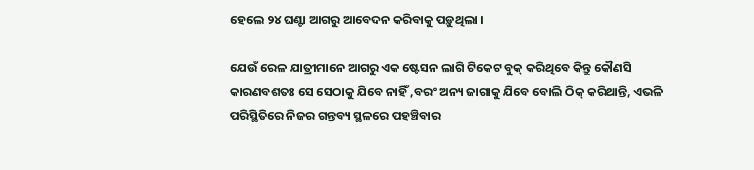ହେଲେ ୨୪ ଘଣ୍ଟା ଆଗରୁ ଆବେଦନ କରିବାକୁ ପଡ଼ୁଥିଲା ।

ଯେଉଁ ରେଳ ଯାତ୍ରୀମାନେ ଆଗରୁ ଏକ ଷ୍ଟେସନ ଲାଗି ଟିକେଟ ବୁକ୍ କରିଥିବେ କିନ୍ତୁ କୌଣସି କାରଣବଶତଃ ସେ ସେଠାକୁ ଯିବେ ନାହିଁ ,ବରଂ ଅନ୍ୟ ଜାଗାକୁ ଯିବେ ବୋଲି ଠିକ୍ କରିଥାନ୍ତି, ଏଭଳି ପରିସ୍ଥିତିରେ ନିଜର ଗନ୍ତବ୍ୟ ସ୍ଥଳରେ ପହଞ୍ଚିବାର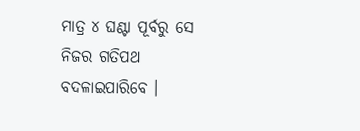ମାତ୍ର ୪ ଘଣ୍ଟା ପୂର୍ବରୁ ସେ ନିଜର ଗତିପଥ ବଦଳାଇପାରିବେ ।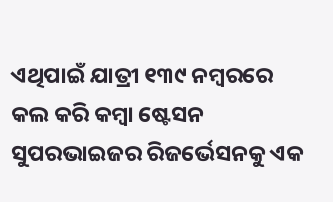ଏଥିପାଇଁ ଯାତ୍ରୀ ୧୩୯ ନମ୍ବରରେ କଲ କରି କମ୍ବା ଷ୍ଟେସନ ସୁପରଭାଇଜର ରିଜର୍ଭେସନକୁ ଏକ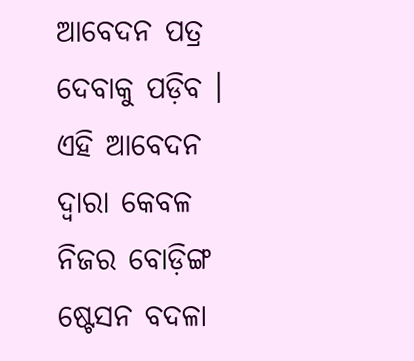ଆବେଦନ ପତ୍ର ଦେବାକୁ ପଡ଼ିବ । ଏହି ଆବେଦନ ଦ୍ୱାରା କେବଳ ନିଜର ବୋଡ଼ିଙ୍ଗ ଷ୍ଟେସନ ବଦଳା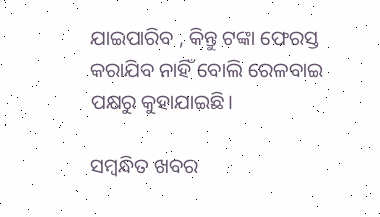ଯାଇପାରିବ , କିନ୍ତୁ ଟଙ୍କା ଫେରସ୍ତ କରାଯିବ ନାହିଁ ବୋଲି ରେଳବାଇ ପକ୍ଷରୁ କୁହାଯାଇଛି।

ସମ୍ବନ୍ଧିତ ଖବର